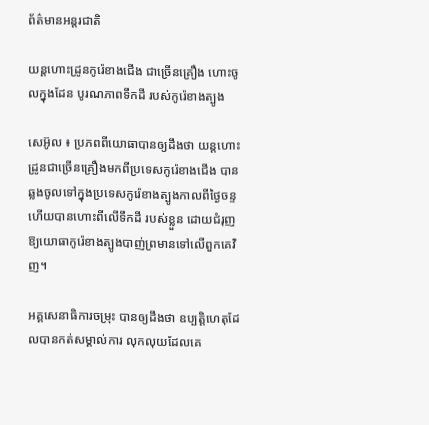ព័ត៌មានអន្តរជាតិ

យន្ដហោះដ្រូនកូរ៉េខាងជើង ជាច្រើនគ្រឿង ហោះចូលក្នុងដែន បូរណភាពទឹកដី របស់កូរ៉េខាងត្បូង

សេអ៊ូល ៖ ប្រភពពីយោធាបានឲ្យដឹងថា យន្តហោះដ្រូនជាច្រើនគ្រឿងមកពីប្រទេសកូរ៉េខាងជើង បានឆ្លងចូលទៅក្នុងប្រទេសកូរ៉េខាងត្បូងកាលពីថ្ងៃចន្ទ ហើយបានហោះពីលើទឹកដី របស់ខ្លួន ដោយជំរុញឱ្យយោធាកូរ៉េខាងត្បូងបាញ់ព្រមានទៅលើពួកគេវិញ។

អគ្គសេនាធិការចម្រុះ បានឲ្យដឹងថា ឧប្បត្តិហេតុដែលបានកត់សម្គាល់ការ លុកលុយដែលគេ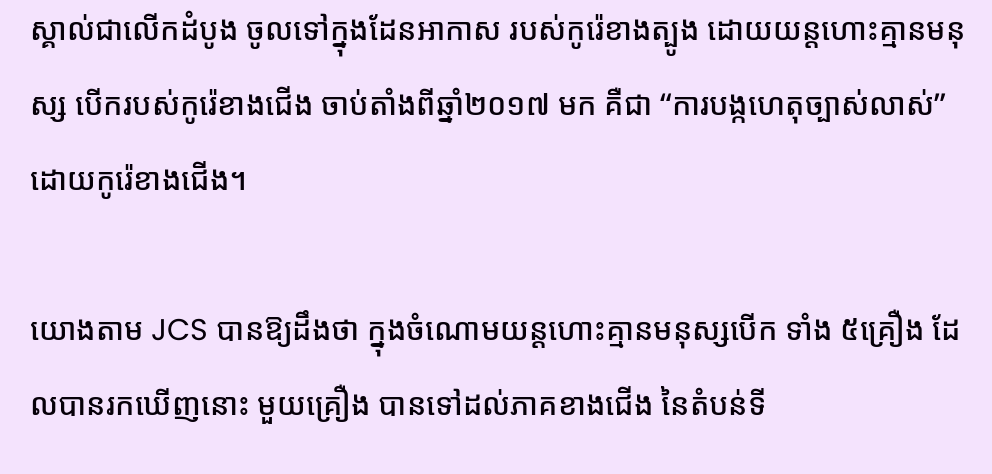ស្គាល់ជាលើកដំបូង ចូលទៅក្នុងដែនអាកាស របស់កូរ៉េខាងត្បូង ដោយយន្តហោះគ្មានមនុស្ស បើករបស់កូរ៉េខាងជើង ចាប់តាំងពីឆ្នាំ២០១៧ មក គឺជា “ការបង្កហេតុច្បាស់លាស់” ដោយកូរ៉េខាងជើង។

យោងតាម JCS បានឱ្យដឹងថា ក្នុងចំណោមយន្តហោះគ្មានមនុស្សបើក ទាំង ៥គ្រឿង ដែលបានរកឃើញនោះ មួយគ្រឿង បានទៅដល់ភាគខាងជើង នៃតំបន់ទី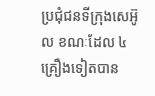ប្រជុំជនទីក្រុងសេអ៊ូល ខណៈដែល ៤ គ្រឿងទៀតបាន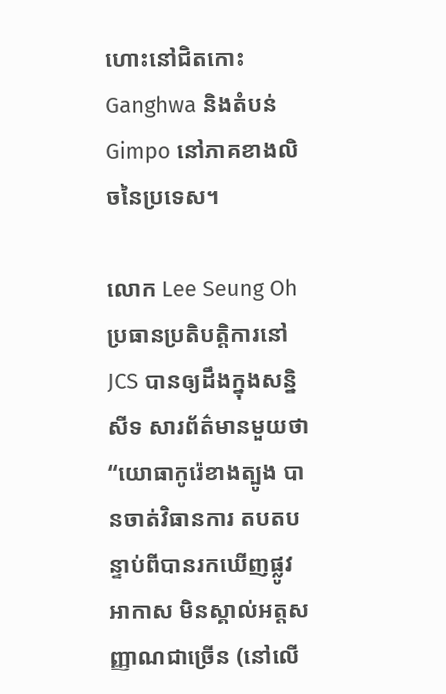ហោះនៅជិតកោះ Ganghwa និងតំបន់ Gimpo នៅភាគខាងលិចនៃប្រទេស។

លោក Lee Seung Oh ប្រធានប្រតិបត្តិការនៅ JCS បានឲ្យដឹងក្នុងសន្និសីទ សារព័ត៌មានមួយថា “យោធាកូរ៉េខាងត្បូង បានចាត់វិធានការ តបតបន្ទាប់ពីបានរកឃើញផ្លូវអាកាស មិនស្គាល់អត្តសញ្ញាណជាច្រើន (នៅលើ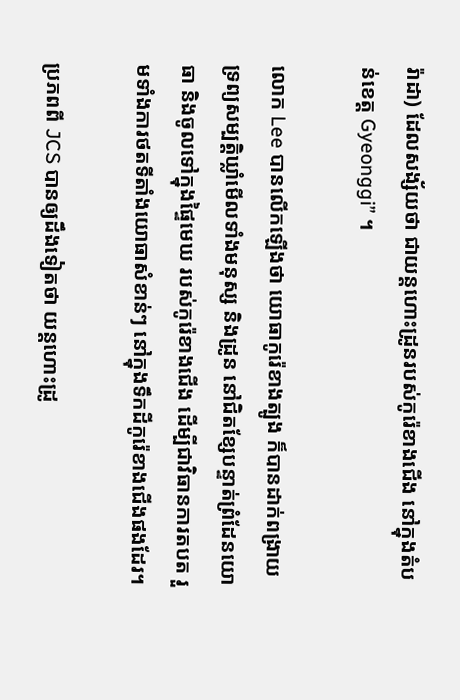រ៉ាដា) ដែលសង្ស័យថា ជាយន្តហោះដ្រូនរបស់កូរ៉េខាងជើង នៅក្នុងតំបន់ខេត្ត Gyeonggi” ។

លោក Lee បានលើកឡើងថា យោធាកូរ៉េខាងត្បូង ក៏បានដាក់ពង្រាយទ្រព្យសម្បត្តិឃ្លាំមើលទាំងមនុស្ស និងដ្រូន នៅជិតខ្សែបន្ទាត់ព្រំដែនយោធា និងចូលទៅក្នុងផ្ទៃមេឃ របស់កូរ៉េខាងជើង ដើម្បីជាវិធានការតបត រួមទាំងការថតទីតាំងយោធាសំខាន់ៗ នៅក្នុងទឹកដីកូរ៉េខាងជើងផងដែរ។

ប្រភពពី JCS បានឲ្យដឹងទៀតថា យន្តហោះដ្រូ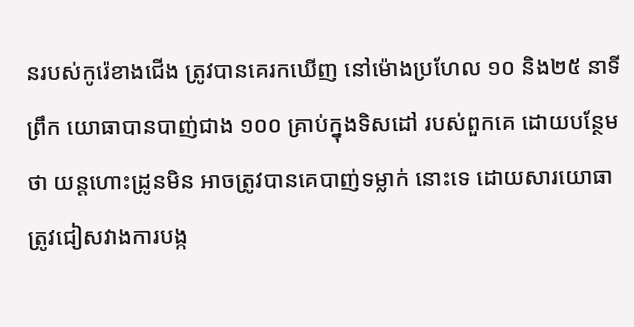នរបស់កូរ៉េខាងជើង ត្រូវបានគេរកឃើញ នៅម៉ោងប្រហែល ១០ និង២៥ នាទីព្រឹក យោធាបានបាញ់ជាង ១០០ គ្រាប់ក្នុងទិសដៅ របស់ពួកគេ ដោយបន្ថែមថា យន្តហោះដ្រូនមិន អាចត្រូវបានគេបាញ់ទម្លាក់ នោះទេ ដោយសារយោធា ត្រូវជៀសវាងការបង្ក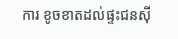ការ ខូចខាតដល់ផ្ទះជនស៊ី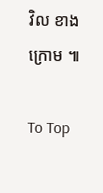វិល ខាងក្រោម ៕

To Top